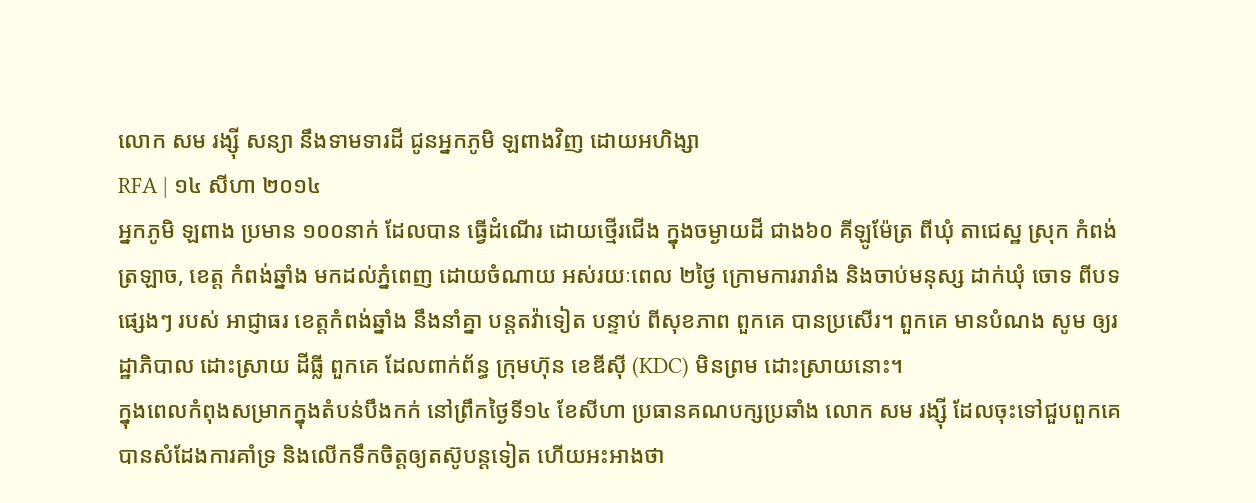លោក សម រង្ស៊ី សន្យា នឹងទាមទារដី ជូនអ្នកភូមិ ឡពាងវិញ ដោយអហិង្សា
RFA | ១៤ សីហា ២០១៤
អ្នកភូមិ ឡពាង ប្រមាន ១០០នាក់ ដែលបាន ធ្វើដំណើរ ដោយថ្មើរជើង ក្នុងចម្ងាយដី ជាង៦០ គីឡូម៉ែត្រ ពីឃុំ តាជេស្ឋ ស្រុក កំពង់ ត្រឡាច, ខេត្ត កំពង់ឆ្នាំង មកដល់ភ្នំពេញ ដោយចំណាយ អស់រយៈពេល ២ថ្ងៃ ក្រោមការរារាំង និងចាប់មនុស្ស ដាក់ឃុំ ចោទ ពីបទផ្សេងៗ របស់ អាជ្ញាធរ ខេត្តកំពង់ឆ្នាំង នឹងនាំគ្នា បន្តតវ៉ាទៀត បន្ទាប់ ពីសុខភាព ពួកគេ បានប្រសើរ។ ពួកគេ មានបំណង សូម ឲ្យរដ្ឋាភិបាល ដោះស្រាយ ដីធ្លី ពួកគេ ដែលពាក់ព័ន្ធ ក្រុមហ៊ុន ខេឌីស៊ី (KDC) មិនព្រម ដោះស្រាយនោះ។
ក្នុងពេលកំពុងសម្រាកក្នុងតំបន់បឹងកក់ នៅព្រឹកថ្ងៃទី១៤ ខែសីហា ប្រធានគណបក្សប្រឆាំង លោក សម រង្ស៊ី ដែលចុះទៅជួបពួកគេបានសំដែងការគាំទ្រ និងលើកទឹកចិត្តឲ្យតស៊ូបន្តទៀត ហើយអះអាងថា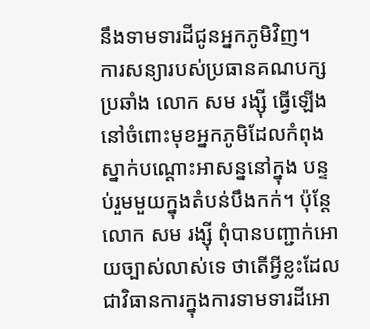នឹងទាមទារដីជូនអ្នកភូមិវិញ។
ការសន្យារបស់ប្រធានគណបក្សប្រឆាំង លោក សម រង្ស៊ី ធ្វើឡើងនៅចំពោះមុខអ្នកភូមិដែលកំពុងស្នាក់បណ្ដោះអាសន្ននៅក្នុង បន្ទប់រួមមួយក្នុងតំបន់បឹងកក់។ ប៉ុន្តែលោក សម រង្ស៊ី ពុំបានបញ្ជាក់អោយច្បាស់លាស់ទេ ថាតើអ្វីខ្លះដែលជាវិធានការក្នុងការទាមទារដីអោ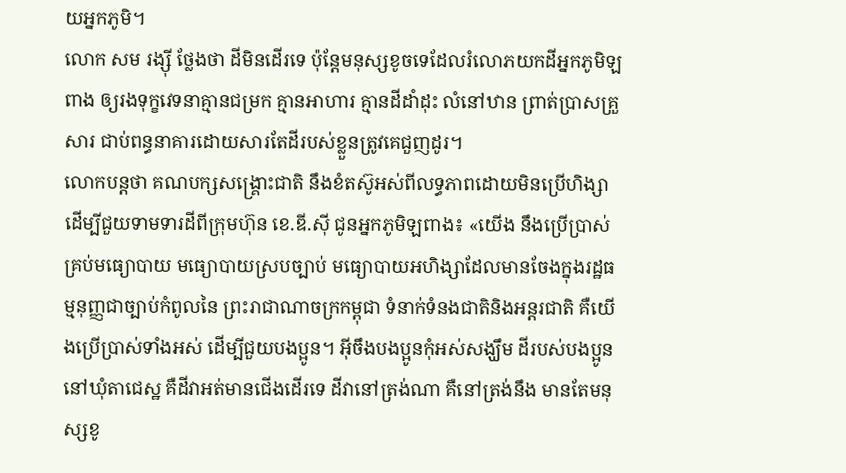យអ្នកភូមិ។
លោក សម រង្ស៊ី ថ្លែងថា ដីមិនដើរទេ ប៉ុន្តែមនុស្សខូចទេដែលរំលោភយកដីអ្នកភូមិឡពាង ឲ្យរងទុក្ខវេទនាគ្មានជម្រក គ្មានអាហារ គ្មានដីដាំដុះ លំនៅឋាន ព្រាត់ប្រាសគ្រួសារ ជាប់ពន្ធនាគារដោយសារតែដីរបស់ខ្លួនត្រូវគេជួញដូរ។
លោកបន្តថា គណបក្សសង្គ្រោះជាតិ នឹងខំតស៊ូអស់ពីលទ្ធភាពដោយមិនប្រើហិង្សា ដើម្បីជួយទាមទារដីពីក្រុមហ៊ុន ខេ.ឌី.ស៊ី ជូនអ្នកភូមិឡពាង៖ «យើង នឹងប្រើប្រាស់គ្រប់មធ្យោបាយ មធ្យោបាយស្របច្បាប់ មធ្យោបាយអហិង្សាដែលមានចែងក្នុងរដ្ឋធម្មនុញ្ញជាច្បាប់កំពូលនៃ ព្រះរាជាណាចក្រកម្ពុជា ទំនាក់ទំនងជាតិនិងអន្តរជាតិ គឺយើងប្រើប្រាស់ទាំងអស់ ដើម្បីជួយបងប្អូន។ អ៊ីចឹងបងប្អូនកុំអស់សង្ឃឹម ដីរបស់បងប្អូននៅឃុំតាជេស្ឋ គឺដីវាអត់មានជើងដើរទេ ដីវានៅត្រង់ណា គឺនៅត្រង់នឹង មានតែមនុស្សខូ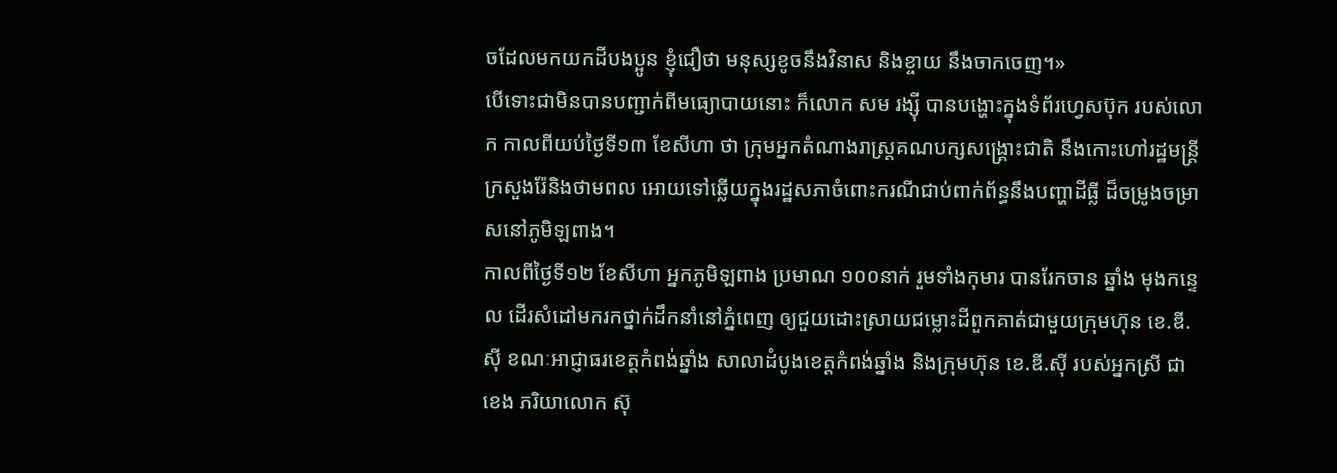ចដែលមកយកដីបងប្អូន ខ្ញុំជឿថា មនុស្សខូចនឹងវិនាស និងខ្ចាយ នឹងចាកចេញ។»
បើទោះជាមិនបានបញ្ជាក់ពីមធ្យោបាយនោះ ក៏លោក សម រង្ស៊ី បានបង្ហោះក្នុងទំព័រហ្វេសប៊ុក របស់លោក កាលពីយប់ថ្ងៃទី១៣ ខែសីហា ថា ក្រុមអ្នកតំណាងរាស្ត្រគណបក្សសង្គ្រោះជាតិ នឹងកោះហៅរដ្ឋមន្ត្រីក្រសួងរ៉ែនិងថាមពល អោយទៅឆ្លើយក្នុងរដ្ឋសភាចំពោះករណីជាប់ពាក់ព័ន្ធនឹងបញ្ហាដីធ្លី ដ៏ចម្រូងចម្រាសនៅភូមិឡពាង។
កាលពីថ្ងៃទី១២ ខែសីហា អ្នកភូមិឡពាង ប្រមាណ ១០០នាក់ រួមទាំងកុមារ បានរែកចាន ឆ្នាំង មុងកន្ទេល ដើរសំដៅមករកថ្នាក់ដឹកនាំនៅភ្នំពេញ ឲ្យជួយដោះស្រាយជម្លោះដីពួកគាត់ជាមួយក្រុមហ៊ុន ខេ.ឌី.ស៊ី ខណៈអាជ្ញាធរខេត្តកំពង់ឆ្នាំង សាលាដំបូងខេត្តកំពង់ឆ្នាំង និងក្រុមហ៊ុន ខេ.ឌី.ស៊ី របស់អ្នកស្រី ជា ខេង ភរិយាលោក ស៊ុ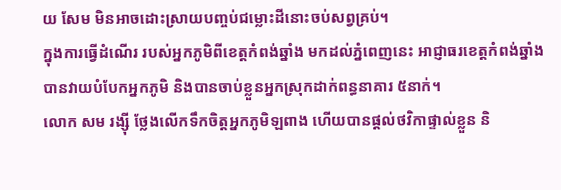យ សែម មិនអាចដោះស្រាយបញ្ចប់ជម្លោះដីនោះចប់សព្វគ្រប់។
ក្នុងការធ្វើដំណើរ របស់អ្នកភូមិពីខេត្តកំពង់ឆ្នាំង មកដល់ភ្នំពេញនេះ អាជ្ញាធរខេត្តកំពង់ឆ្នាំង បានវាយបំបែកអ្នកភូមិ និងបានចាប់ខ្លួនអ្នកស្រុកដាក់ពន្ធនាគារ ៥នាក់។
លោក សម រង្ស៊ី ថ្លែងលើកទឹកចិត្តអ្នកភូមិឡពាង ហើយបានផ្តល់ថវិកាផ្ទាល់ខ្លួន និ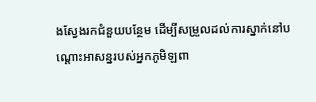ងស្វែងរកជំនួយបន្ថែម ដើម្បីសម្រួលដល់ការស្នាក់នៅបណ្តោះអាសន្នរបស់អ្នកភូមិឡពា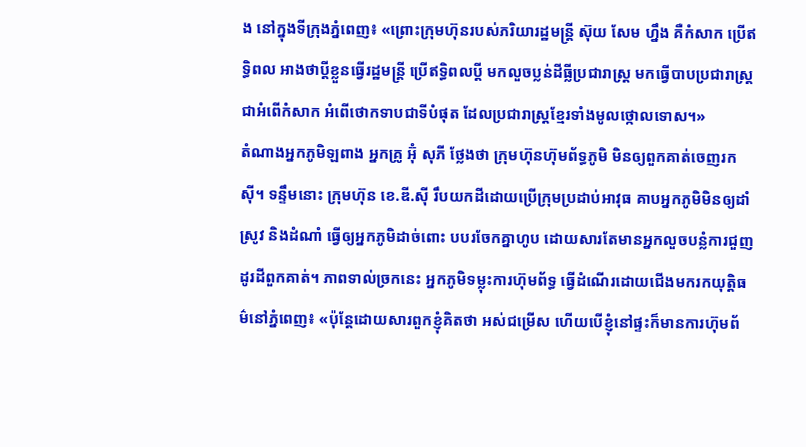ង នៅក្នុងទីក្រុងភ្នំពេញ៖ «ព្រោះក្រុមហ៊ុនរបស់ភរិយារដ្ឋមន្រ្តី ស៊ុយ សែម ហ្នឹង គឺកំសាក ប្រើឥទ្ធិពល អាងថាប្តីខ្លួនធ្វើរដ្ឋមន្រ្តី ប្រើឥទ្ធិពលប្តី មកលួចប្លន់ដីធ្លីប្រជារាស្ត្រ មកធ្វើបាបប្រជារាស្ត្រ ជាអំពើកំសាក អំពើថោកទាបជាទីបំផុត ដែលប្រជារាស្ត្រខ្មែរទាំងមូលថ្កោលទោស។»
តំណាងអ្នកភូមិឡពាង អ្នកគ្រូ អ៊ុំ សុភី ថ្លែងថា ក្រុមហ៊ុនហ៊ុមព័ទ្ធភូមិ មិនឲ្យពួកគាត់ចេញរកស៊ី។ ទន្ទឹមនោះ ក្រុមហ៊ុន ខេ.ឌី.ស៊ី រឹបយកដីដោយប្រើក្រុមប្រដាប់អាវុធ គាបអ្នកភូមិមិនឲ្យដាំស្រូវ និងដំណាំ ធ្វើឲ្យអ្នកភូមិដាច់ពោះ បបរចែកគ្នាហូប ដោយសារតែមានអ្នកលួចបន្លំការជួញដូរដីពួកគាត់។ ភាពទាល់ច្រកនេះ អ្នកភូមិទម្លុះការហ៊ុមព័ទ្ធ ធ្វើដំណើរដោយជើងមករកយុត្តិធម៌នៅភ្នំពេញ៖ «ប៉ុន្តែដោយសារពួកខ្ញុំគិតថា អស់ជម្រើស ហើយបើខ្ញុំនៅផ្ទះក៏មានការហ៊ុមព័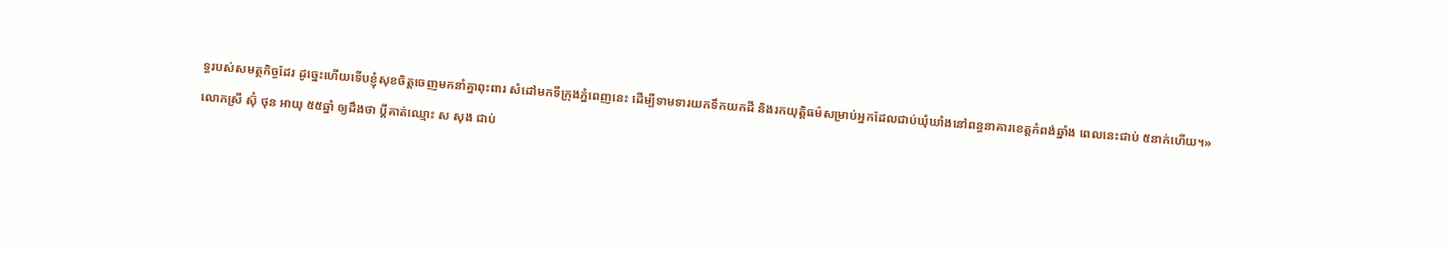ទ្ធរបស់សមត្ថកិច្ចដែរ ដូច្នេះហើយទើបខ្ញុំសុខចិត្តចេញមកនាំគ្នាពុះពារ សំដៅមកទីក្រុងភ្នំពេញនេះ ដើម្បីទាមទារយកទឹកយកដី និងរកយុត្តិធម៌សម្រាប់អ្នកដែលជាប់ឃុំឃាំងនៅពន្ធនាគារខេត្តកំពង់ឆ្នាំង ពេលនេះជាប់ ៥នាក់ហើយ។»
លោកស្រី ស៊ុំ ថុន អាយុ ៥៥ឆ្នាំ ឲ្យដឹងថា ប្តីគាត់ឈ្មោះ ស សុង ជាប់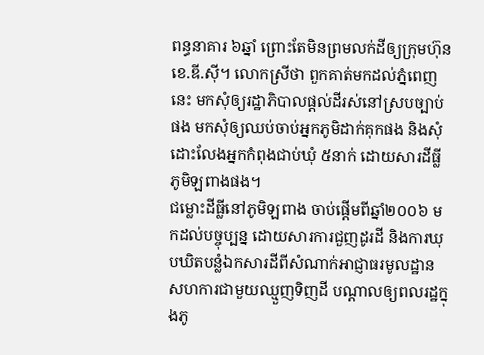ពន្ធនាគារ ៦ឆ្នាំ ព្រោះតែមិនព្រមលក់ដីឲ្យក្រុមហ៊ុន ខេ.ឌី.ស៊ី។ លោកស្រីថា ពួកគាត់មកដល់ភ្នំពេញនេះ មកសុំឲ្យរដ្ឋាភិបាលផ្តល់ដីរស់នៅស្របច្បាប់ផង មកសុំឲ្យឈប់ចាប់អ្នកភូមិដាក់គុកផង និងសុំដោះលែងអ្នកកំពុងជាប់ឃុំ ៥នាក់ ដោយសារដីធ្លីភូមិឡពាងផង។
ជម្លោះដីធ្លីនៅភូមិឡពាង ចាប់ផ្តើមពីឆ្នាំ២០០៦ មកដល់បច្ចុប្បន្ន ដោយសារការជួញដូរដី និងការឃុបឃិតបន្លំឯកសារដីពីសំណាក់អាជ្ញាធរមូលដ្ឋាន សហការជាមួយឈ្មួញទិញដី បណ្តាលឲ្យពលរដ្ឋក្នុងភូ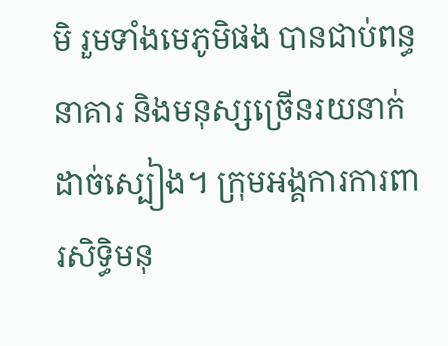មិ រួមទាំងមេភូមិផង បានជាប់ពន្ធនាគារ និងមនុស្សច្រើនរយនាក់ដាច់ស្បៀង។ ក្រុមអង្គការការពារសិទ្ធិមនុ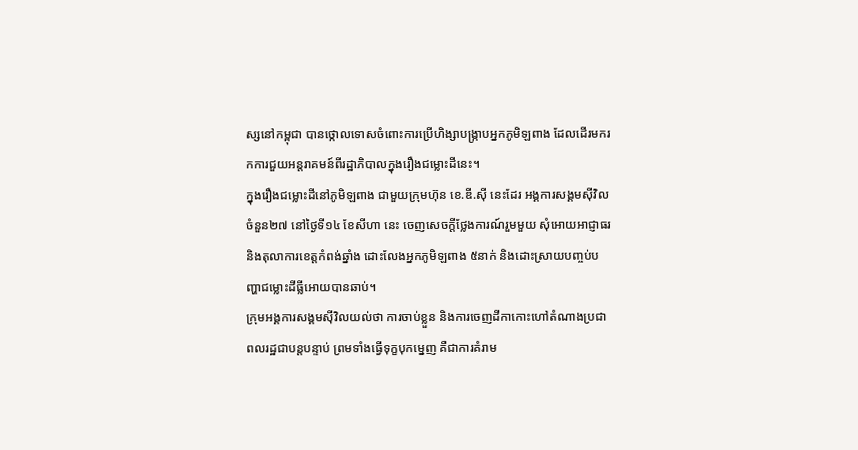ស្សនៅកម្ពុជា បានថ្កោលទោសចំពោះការប្រើហិង្សាបង្ក្រាបអ្នកភូមិឡពាង ដែលដើរមករកការជួយអន្តរាគមន៍ពីរដ្ឋាភិបាលក្នុងរឿងជម្លោះដីនេះ។
ក្នុងរឿងជម្លោះដីនៅភូមិឡពាង ជាមួយក្រុមហ៊ុន ខេ.ឌី.ស៊ី នេះដែរ អង្គការសង្គមស៊ីវិលចំនួន២៧ នៅថ្ងៃទី១៤ ខែសីហា នេះ ចេញសេចក្តីថ្លែងការណ៍រួមមួយ សុំអោយអាជ្ញាធរ និងតុលាការខេត្តកំពង់ឆ្នាំង ដោះលែងអ្នកភូមិឡពាង ៥នាក់ និងដោះស្រាយបញ្ចប់បញ្ហាជម្លោះដីធ្លីអោយបានឆាប់។
ក្រុមអង្គការសង្គមស៊ីវិលយល់ថា ការចាប់ខ្លួន និងការចេញដីកាកោះហៅតំណាងប្រជាពលរដ្ឋជាបន្តបន្ទាប់ ព្រមទាំងធ្វើទុក្ខបុកម្នេញ គឺជាការគំរាម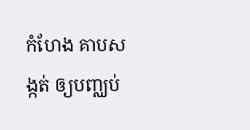កំហែង គាបសង្កត់ ឲ្យបញ្ឈប់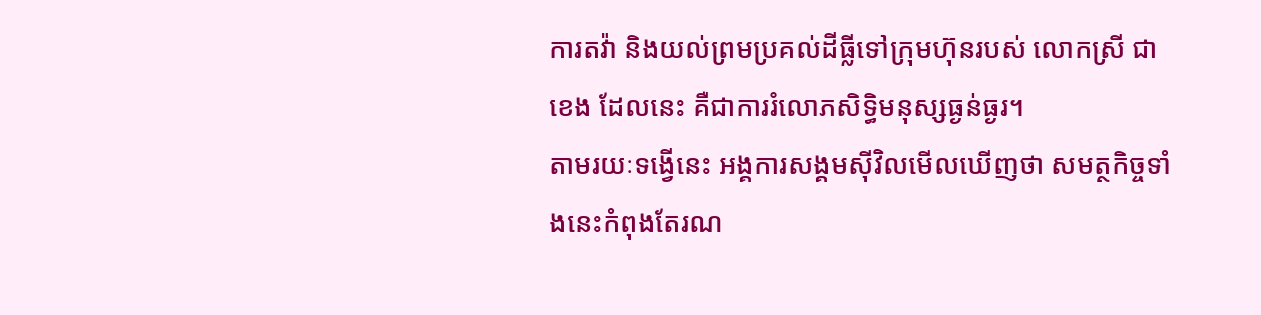ការតវ៉ា និងយល់ព្រមប្រគល់ដីធ្លីទៅក្រុមហ៊ុនរបស់ លោកស្រី ជា ខេង ដែលនេះ គឺជាការរំលោភសិទ្ធិមនុស្សធ្ងន់ធ្ងរ។
តាមរយៈទង្វើនេះ អង្គការសង្គមស៊ីវិលមើលឃើញថា សមត្ថកិច្ចទាំងនេះកំពុងតែរណ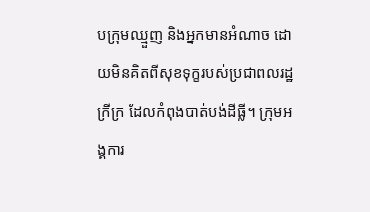បក្រុមឈ្មួញ និងអ្នកមានអំណាច ដោយមិនគិតពីសុខទុក្ខរបស់ប្រជាពលរដ្ឋក្រីក្រ ដែលកំពុងបាត់បង់ដីធ្លី។ ក្រុមអង្គការ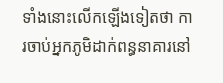ទាំងនោះលើកឡើងទៀតថា ការចាប់អ្នកភូមិដាក់ពន្ធនាគារនៅ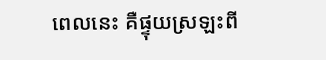ពេលនេះ គឺផ្ទុយស្រឡះពី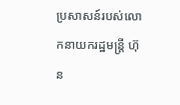ប្រសាសន៍របស់លោកនាយករដ្ឋមន្ត្រី ហ៊ុន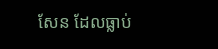សែន ដែលធ្លាប់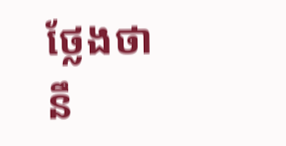ថ្លែងថា នឹ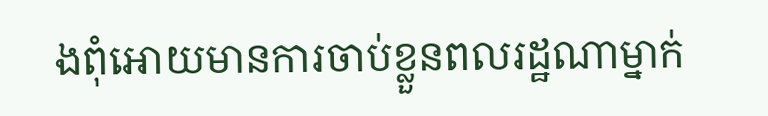ងពុំអោយមានការចាប់ខ្លួនពលរដ្ឋណាម្នាក់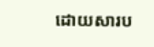ដោយសារប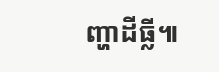ញ្ហាដីធ្លី៕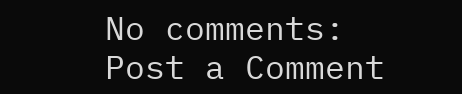No comments:
Post a Comment